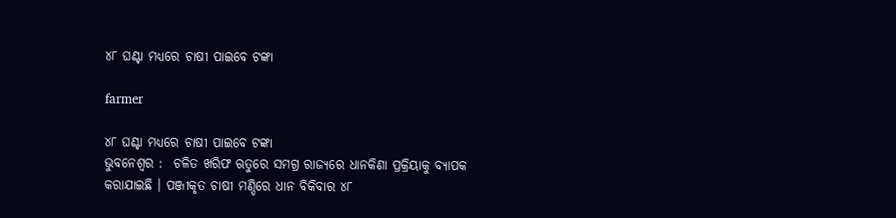୪୮ ଘଣ୍ଟା ମଧ୍ୟରେ ଚାଷୀ ପାଇବେ ଟଙ୍କା

farmer

୪୮ ଘଣ୍ଟା ମଧ୍ୟରେ ଚାଷୀ ପାଇବେ ଟଙ୍କା
ଭୁବନେଶ୍ୱର :  ଚଳିତ ଖରିଫ ଋତୁରେ ସମଗ୍ର ରାଜ୍ୟରେ ଧାନକିଣା ପ୍ରକ୍ରିୟାକୁ ବ୍ୟାପକ କରାଯାଇଛି । ପଞ୍ଜୀକୃତ ଚାଷୀ ମଣ୍ଡିରେ ଧାନ ବିକିବାର ୪୮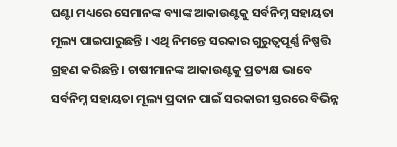ଘଣ୍ଟା ମଧ୍ୟରେ ସେମାନଙ୍କ ବ୍ୟାଙ୍କ ଆକାଉଣ୍ଟକୁ ସର୍ବନିମ୍ନ ସହାୟତା ମୂଲ୍ୟ ପାଇପାରୁଛନ୍ତି । ଏଥି ନିମନ୍ତେ ସରକାର ଗୁରୁତ୍ୱପୂର୍ଣ୍ଣ ନିଷ୍ପତ୍ତି ଗ୍ରହଣ କରିଛନ୍ତି । ଚାଷୀମାନଙ୍କ ଆକାଉଣ୍ଟକୁ ପ୍ରତ୍ୟକ୍ଷ ଭାବେ ସର୍ବନିମ୍ନ ସହାୟତା ମୂଲ୍ୟ ପ୍ରଦାନ ପାଇଁ ସରକାରୀ ସ୍ତରରେ ବିଭିନ୍ନ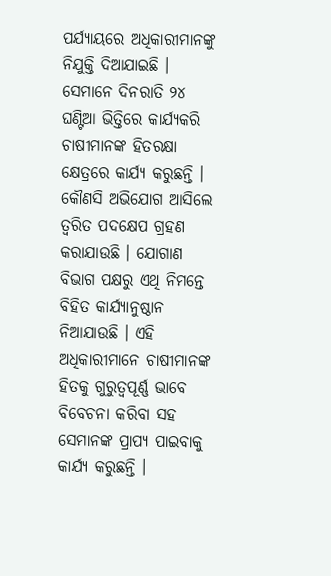ପର୍ଯ୍ୟାୟରେ ଅଧିକାରୀମାନଙ୍କୁ ନିଯୁକ୍ତି ଦିଆଯାଇଛି । ସେମାନେ ଦିନରାତି ୨୪ ଘଣ୍ଟିଆ ଭିତ୍ତିରେ କାର୍ଯ୍ୟକରି ଚାଷୀମାନଙ୍କ ହିତରକ୍ଷା କ୍ଷେତ୍ରରେ କାର୍ଯ୍ୟ କରୁଛନ୍ତି । କୌଣସି ଅଭିଯୋଗ ଆସିଲେ ତ୍ୱରିତ ପଦକ୍ଷେପ ଗ୍ରହଣ କରାଯାଉଛି । ଯୋଗାଣ ବିଭାଗ ପକ୍ଷରୁ ଏଥି ନିମନ୍ତେ ବିହିତ କାର୍ଯ୍ୟାନୁଷ୍ଠାନ ନିଆଯାଉଛି । ଏହି ଅଧିକାରୀମାନେ ଚାଷୀମାନଙ୍କ ହିତକୁ ଗୁରୁତ୍ୱପୂର୍ଣ୍ଣ ଭାବେ ବିବେଚନା କରିବା ସହ ସେମାନଙ୍କ ପ୍ରାପ୍ୟ ପାଇବାକୁ କାର୍ଯ୍ୟ କରୁଛନ୍ତି ।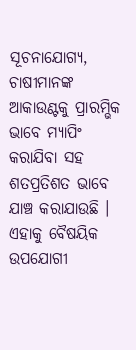ସୂଚନାଯୋଗ୍ୟ, ଚାଷୀମାନଙ୍କ ଆକାଉଣ୍ଟକୁ ପ୍ରାରମ୍ଭିକ ଭାବେ ମ୍ୟାପିଂ କରାଯିବା ସହ ଶତପ୍ରତିଶତ ଭାବେ ଯାଞ୍ଚ କରାଯାଉଛି । ଏହାକୁ ବୈଷୟିକ ଉପଯୋଗୀ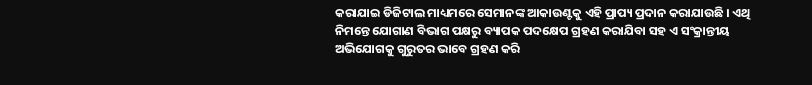କରାଯାଇ ଡିଜିଟାଲ ମାଧ୍ୟମରେ ସେମାନଙ୍କ ଆକାଉଣ୍ଟକୁ ଏହି ପ୍ରାପ୍ୟ ପ୍ରଦାନ କରାଯାଉଛି । ଏଥି ନିମନ୍ତେ ଯୋଗାଣ ବିଭାଗ ପକ୍ଷରୁ ବ୍ୟାପକ ପଦକ୍ଷେପ ଗ୍ରହଣ କରାଯିବା ସହ ଏ ସଂକ୍ରାନ୍ତୀୟ ଅଭିଯୋଗକୁ ଗୁରୁତର ଭାବେ ଗ୍ରହଣ କରି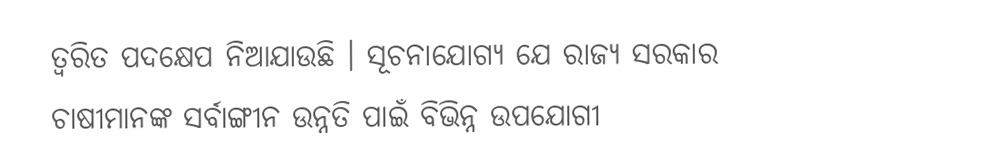ତ୍ୱରିତ ପଦକ୍ଷେପ ନିଆଯାଉଛି । ସୂଚନାଯୋଗ୍ୟ ଯେ ରାଜ୍ୟ ସରକାର ଚାଷୀମାନଙ୍କ ସର୍ବାଙ୍ଗୀନ ଉନ୍ନତି ପାଇଁ ବିଭିନ୍ନ ଉପଯୋଗୀ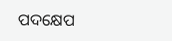ପଦକ୍ଷେପ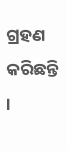ଗ୍ରହଣ କରିଛନ୍ତି ।